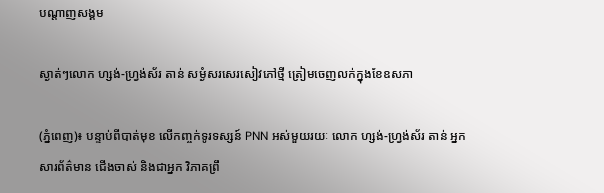បណ្តាញសង្គម

ស្ងាត់ៗលោក ហ្សង់-ហ្វ្រង់ស័រ តាន់ សម្ងំសរសេរសៀវភៅថ្មី ត្រៀមចេញលក់ក្នុងខែឧសភា

(ភ្នំពេញ)៖ បន្ទាប់ពីបាត់មុខ លើកញ្ចក់ទូរទស្សន៍ PNN អស់មួយរយៈ លោក ហ្សង់-ហ្វ្រង់ស័រ តាន់ អ្នកសារព័ត៌មាន ជើងចាស់ និងជាអ្នក វិភាគព្រឹ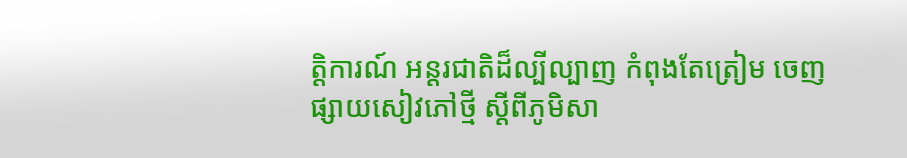ត្តិការណ៍ អន្ដរជាតិដ៏ល្បីល្បាញ កំពុងតែត្រៀម ចេញផ្សាយសៀវភៅថ្មី ស្ដីពីភូមិសា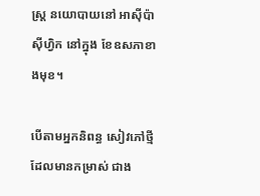ស្ត្រ នយោបាយនៅ អាស៊ីប៉ាស៊ីហ្វិក នៅក្នុង ខែឧសភាខាងមុខ។

បើតាមអ្នកនិពន្ធ សៀវភៅថ្មី ដែលមានកម្រាស់ ជាង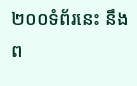២០០ទំព័រនេះ នឹងព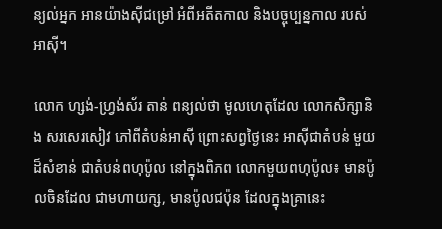ន្យល់អ្នក អានយ៉ាងស៊ីជម្រៅ អំពីអតីតកាល និងបច្ចុប្បន្នកាល របស់អាស៊ី។

លោក ហ្សង់-ហ្វ្រង់ស័រ តាន់ ពន្យល់ថា មូលហេតុដែល លោកសិក្សានិង សរសេរសៀវ ភៅពីតំបន់អាស៊ី ព្រោះសព្វថ្ងៃនេះ អាស៊ីជាតំបន់ មួយដ៏សំខាន់ ជាតំបន់ពហុប៉ូល នៅក្នុងពិភព លោកមួយពហុប៉ូល៖ មានប៉ូលចិនដែល ជាមហាយក្ស, មានប៉ូលជប៉ុន ដែលក្នុងគ្រានេះ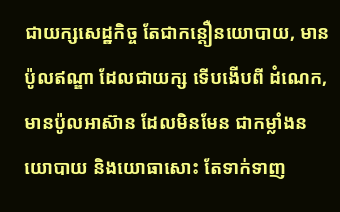ជាយក្សសេដ្ឋកិច្ច តែជាកន្តឿនយោបាយ, មានប៉ូលឥណ្ឌា ដែលជាយក្ស ទើបងើបពី ដំណេក, មានប៉ូលអាស៊ាន ដែលមិនមែន ជាកម្លាំងនយោបាយ និងយោធាសោះ តែទាក់ទាញ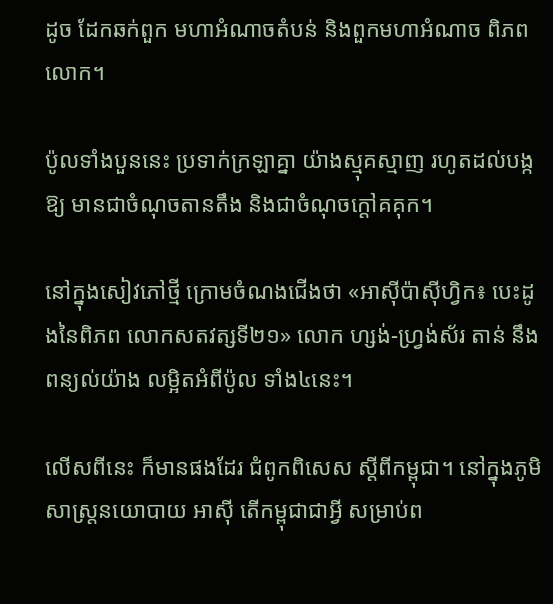ដូច ដែកឆក់ពួក មហាអំណាចតំបន់ និងពួកមហាអំណាច ពិភពលោក។

ប៉ូលទាំងបួននេះ ប្រទាក់ក្រឡាគ្នា យ៉ាងស្មុគស្មាញ រហូតដល់បង្កឱ្យ មានជាចំណុចតានតឹង និងជាចំណុចក្តៅគគុក។

នៅក្នុងសៀវភៅថ្មី ក្រោមចំណងជើងថា «អាស៊ីប៉ាស៊ីហ្វិក៖ បេះដូងនៃពិភព លោកសតវត្សទី២១» លោក ហ្សង់-ហ្វ្រង់ស័រ តាន់ នឹងពន្យល់យ៉ាង លម្អិតអំពីប៉ូល ទាំង៤នេះ។

លើសពីនេះ ក៏មានផងដែរ ជំពូកពិសេស ស្ដីពីកម្ពុជា។ នៅក្នុងភូមិ សាស្ត្រនយោបាយ អាស៊ី តើកម្ពុជាជាអ្វី សម្រាប់ព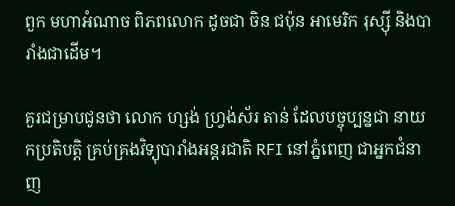ពួក មហាអំណាច ពិភពលោក ដូចជា ចិន ជប៉ុន អាមេរិក រុស្ស៊ី និងបារាំងជាដើម។

គួរជម្រាបជូនថា លោក ហ្សង់ ហ្វ្រង់ស័រ តាន់ ដែលបច្ចុប្បន្នជា នាយកប្រតិបត្តិ គ្រប់គ្រងវិទ្យុបារាំងអន្ដរជាតិ RFI នៅភ្នំពេញ ជាអ្នកជំនាញ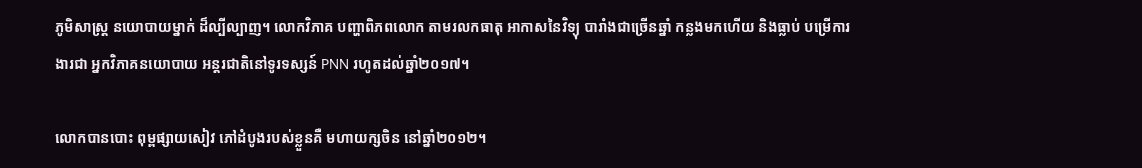ភូមិសាស្ត្រ នយោបាយម្នាក់ ដ៏ល្បីល្បាញ។ លោកវិភាគ បញ្ហាពិភពលោក តាមរលកធាតុ អាកាសនៃវិទ្យុ បារាំងជាច្រើនឆ្នាំ កន្លងមកហើយ និងធ្លាប់ បម្រើការងារជា អ្នកវិភាគនយោបាយ អន្ដរជាតិនៅទូរទស្សន៍ PNN រហូតដល់ឆ្នាំ២០១៧។

លោកបានបោះ ពុម្ពផ្សាយសៀវ ភៅដំបូងរបស់ខ្លួនគឺ មហាយក្សចិន នៅឆ្នាំ២០១២។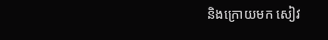និងក្រោយមក សៀវ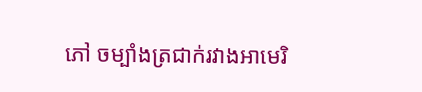ភៅ ចម្បាំងត្រជាក់រវាងអាមេរិ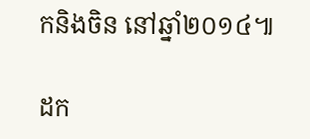កនិងចិន នៅឆ្នាំ២០១៤៕

ដក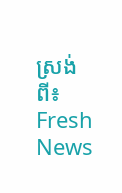ស្រង់ពី៖  Fresh News